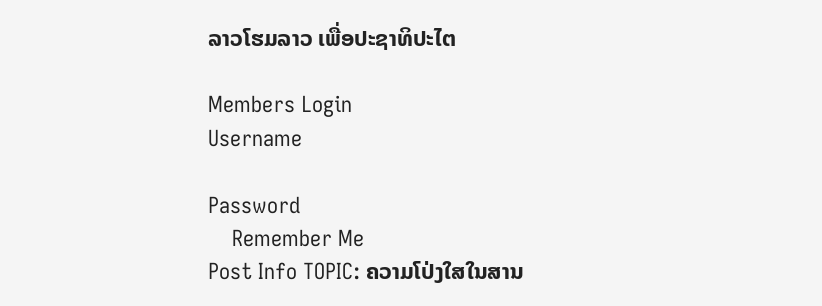ລາວໂຮມລາວ ເພື່ອປະຊາທິປະໄຕ

Members Login
Username

Password
    Remember Me
Post Info TOPIC: ຄວາມໂປ່ງໃສໃນສານ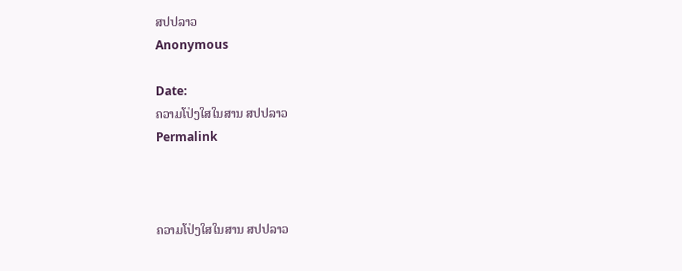ສປປລາວ
Anonymous

Date:
ຄວາມໂປ່ງໃສໃນສານ ສປປລາວ
Permalink



ຄວາມໂປ່ງໃສໃນສານ ສປປລາວ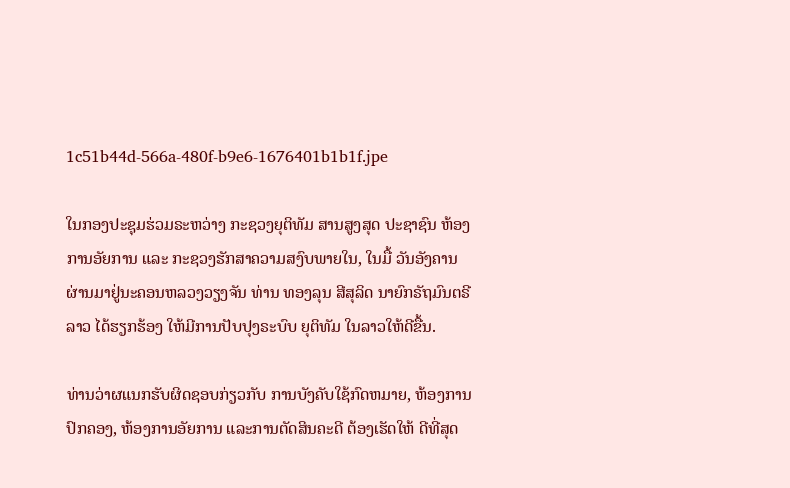1c51b44d-566a-480f-b9e6-1676401b1b1f.jpe

ໃນກອງປະຊຸມຮ່ວມຣະຫວ່າງ ກະຊວງຍຸຕິທັມ ສານສູງສຸດ ປະຊາຊົນ ຫ້ອງການອັຍການ ແລະ ກະຊວງຮັກສາຄວາມສງົບພາຍໃນ, ໃນມື້ ວັນອັງຄານ ຜ່ານມາຢູ່ນະຄອນຫລວງວຽງຈັນ ທ່ານ ທອງລຸນ ສີສຸລິດ ນາຍົກຣັຖມົນຕຣີລາວ ໄດ້ຮຽກຮ້ອງ ໃຫ້ມີການປັບປຸງຣະບົບ ຍຸຕິທັມ ໃນລາວໃຫ້ດີຂື້ນ.

ທ່ານວ່າຜແນກຮັບຜິດຊອບກ່ຽວກັບ ການບັງຄັບໃຊ້ກົດຫມາຍ, ຫ້ອງການປົກຄອງ, ຫ້ອງການອັຍການ ແລະການຕັດສິນຄະດີ ຕ້ອງເຮັດໃຫ້ ດີທີ່ສຸດ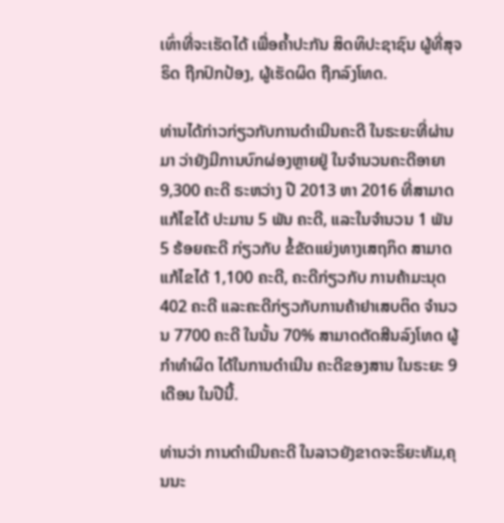ເທົ່າທີ່ຈະເຮັດໄດ້ ເພື່ອຄ້ຳປະກັນ ສິດທິປະຊາຊົນ ຜູ້ທີ່ສຸຈຣິດ ຖືກປົກປ້ອງ, ຜູ້ເຮັດຜິດ ຖືກລົງໂທດ.

ທ່ານໄດ້ກ່າວກ່ຽວກັບການດຳເນີນຄະດີ ໃນຣະຍະທີ່ຜ່ານມາ ວ່າຍັງມີການບົກຜ່ອງຫຼາຍຢູ່ ໃນຈຳນວນຄະດີອາຍາ 9,300 ຄະດີ ຣະຫວ່າງ ປີ 2013 ຫາ 2016 ທີ່ສາມາດແກ້ໄຂໄດ້ ປະມານ 5 ພັນ ຄະດີ, ແລະໃນຈຳນວນ 1 ພັນ 5 ຮ້ອຍຄະດີ ກ່ຽວກັບ ຂໍ້ຂັດແຍ່ງທາງເສຖກິດ ສາມາດແກ້ໄຂໄດ້ 1,100 ຄະດີ, ຄະດີກ່ຽວກັບ ການຄ້າມະນຸດ 402 ຄະດີ ແລະຄະດີກ່ຽວກັບການຄ້າຢາເສບຕິດ ຈຳນວນ 7700 ຄະດີ ໃນນັ້ນ 70% ສາມາດຕັດສີນລົງໂທດ ຜູ້ກຳທຳຜິດ ໄດ້ໃນການດຳເນີນ ຄະດີຂອງສານ ໃນຣະຍະ 9 ເດືອນ ໃນປີນີ້.

ທ່ານວ່າ ການດຳເນີນຄະດີ ໃນລາວຍັງຂາດຈະຣິຍະທັມ,ຄຸນນະ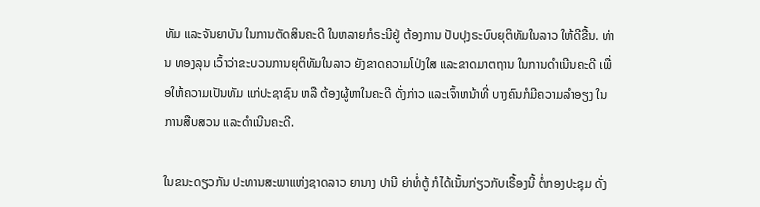ທັມ ແລະຈັນຍາບັນ ໃນການຕັດສິນຄະດີ ໃນຫລາຍກໍຣະນີຢູ່ ຕ້ອງການ ປັບປຸງຣະບົບຍຸຕິທັມໃນລາວ ໃຫ້ດີຂື້ນ. ທ່ານ ທອງລຸນ ເວົ້າວ່າຂະບວນການຍຸຕິທັມໃນລາວ ຍັງຂາດຄວາມໂປ່ງໃສ ແລະຂາດມາຕຖານ ໃນການດຳເນີນຄະດີ ເພື່ອໃຫ້ຄວາມເປັນທັມ ແກ່ປະຊາຊົນ ຫລື ຕ້ອງຜູ້ຫາໃນຄະດີ ດັ່ງກ່າວ ແລະເຈົ້າຫນ້າທີ່ ບາງຄົນກໍມີຄວາມລໍາອຽງ ໃນການສືບສວນ ແລະດຳເນີນຄະດີ.

ໃນຂນະດຽວກັນ ປະທານສະພາແຫ່ງຊາດລາວ ຍານາງ ປານີ ຍ່າທໍ່ຕູ້ ກໍໄດ້ເນັ້ນກ່ຽວກັບເຣື້ອງນີ້ ຕໍ່ກອງປະຊຸມ ດັ່ງ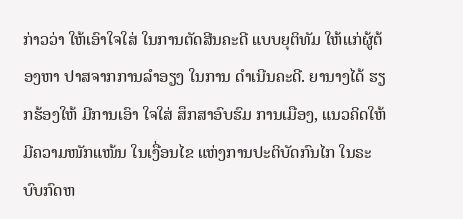ກ່າວວ່າ ໃຫ້ເອົາໃຈໃສ່ ໃນການຕັດສີນຄະດີ ແບບຍຸຕິທັມ ໃຫ້ແກ່ຜູ້ຕ້ອງຫາ ປາສຈາກການລໍາອຽງ ໃນການ ດຳເນີນຄະດີ. ຍານາງໄດ້ ຮຽກຮ້ອງໃຫ້ ມີການເອົາ ໃຈໃສ່ ສຶກສາອົບຮົມ ການເມືອງ, ແນວຄິດໃຫ້ ມີຄວາມໜັກແໜ້ນ ໃນເງື່ອນໄຂ ແຫ່ງການປະຕິບັດກົນໄກ ໃນຣະບົບກົດຫ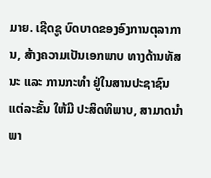ມາຍ. ເຊີດຊູ ບົດບາດຂອງອົງການຕຸລາການ, ສ້າງຄວາມເປັນເອກພາບ ທາງດ້ານທັສນະ ແລະ ການກະທຳ ຢູ່ໃນສານປະຊາຊົນ ແຕ່ລະຂັ້ນ ໃຫ້ມີ ປະສິດທິພາບ, ສາມາດນຳພາ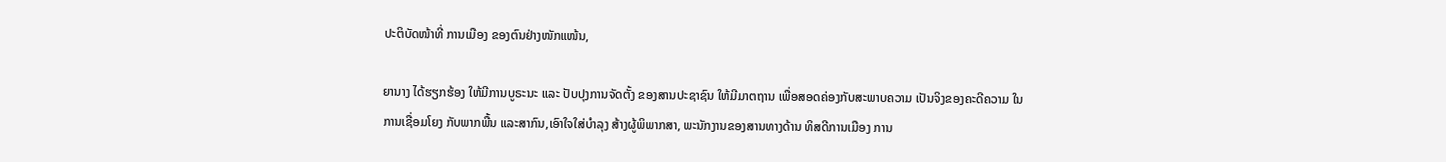ປະຕິບັດໜ້າທີ່ ການເມືອງ ຂອງຕົນຢ່າງໜັກແໜ້ນ,

ຍານາງ ໄດ້ຮຽກຮ້ອງ ໃຫ້ມີການບູຣະນະ ແລະ ປັບປຸງການຈັດຕັ້ງ ຂອງສານປະຊາຊົນ ໃຫ້ມີມາຕຖານ ເພື່ອສອດຄ່ອງກັບສະພາບຄວາມ ເປັນຈິງຂອງຄະດີຄວາມ ໃນການເຊື່ອມໂຍງ ກັບພາກພື້ນ ແລະສາກົນ,ເອົາໃຈໃສ່ບຳລຸງ ສ້າງຜູ້ພິພາກສາ, ພະນັກງານຂອງສານທາງດ້ານ ທິສດີການເມືອງ ການ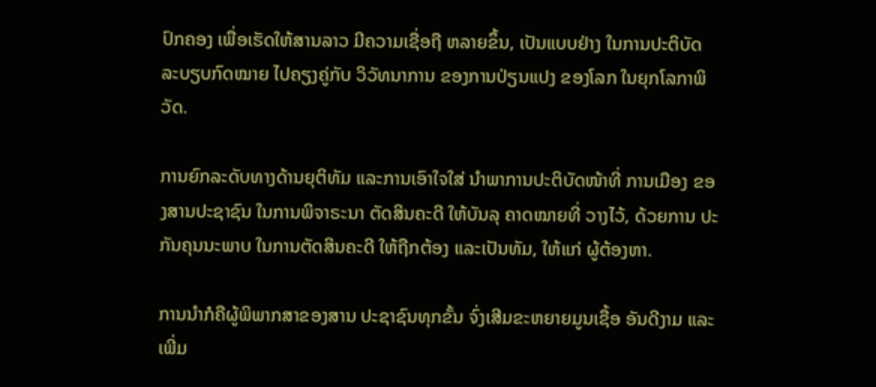ປົກຄອງ ເພື່ອເຮັດໃຫ້ສານລາວ ມີຄວາມເຊື່ອຖື ຫລາຍຂຶ້ນ, ເປັນແບບຢ່າງ ໃນການປະຕິບັດ ລະບຽບກົດໝາຍ ໄປຄຽງຄູ່ກັບ ວິວັທນາການ ຂອງການປ່ຽນແປງ ຂອງໂລກ ໃນຍຸກໂລກາພິວັດ.

ການຍົກລະດັບທາງດ້ານຍຸຕິທັມ ແລະການເອົາໃຈໃສ່ ນຳພາການປະຕິບັດໜ້າທີ່ ການເມືອງ ຂອງສານປະຊາຊົນ ໃນການພິຈາຣະນາ ຕັດສິນຄະດີ ໃຫ້ບັນລຸ ຄາດໝາຍທີ່ ວາງໄວ້, ດ້ວຍການ ປະກັນຄຸນນະພາບ ໃນການຕັດສິນຄະດີ ໃຫ້ຖືກຕ້ອງ ແລະເປັນທັມ, ໃຫ້ແກ່ ຜູ້ຕ້ອງຫາ.

ການນຳກໍຄືຜູ້ພິພາກສາຂອງສານ ປະຊາຊົນທຸກຂັ້ນ ຈົ່ງເສີມຂະຫຍາຍມູນເຊື້ອ ອັນດີງາມ ແລະເພີ່ມ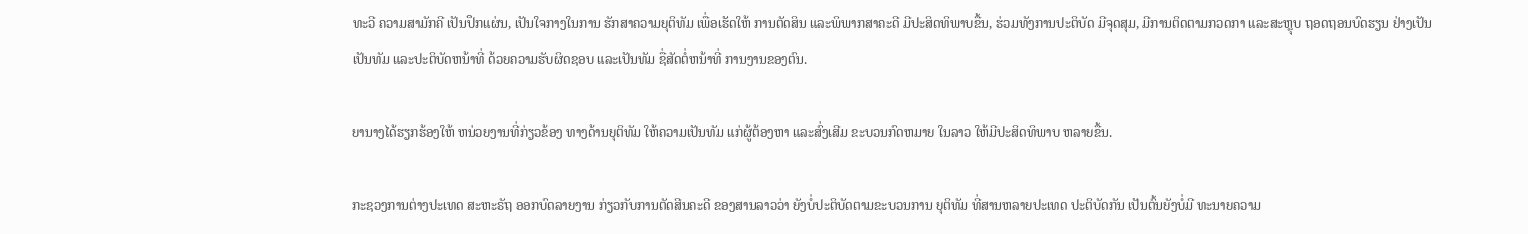ທະວີ ຄວາມສາມັກຄີ ເປັນປຶກແຜ່ນ, ເປັນໃຈກາງໃນການ ຮັກສາຄວາມຍຸຕິທັມ ເພື່ອເຮັດໃຫ້ ການຕັດສິນ ແລະພິພາກສາຄະດີ ມີປະສິດທິພາບຂື້ນ, ຮ່ວມທັງການປະຕິບັດ ມີຈຸດສຸມ, ມີການຕິດຕາມກວດກາ ແລະສະຫຼຸບ ຖອດຖອນບົດຮຽນ ຢ່າງເປັນເປັນທັມ ແລະປະຕິບັດຫນ້າທີ່ ດ້ວຍຄວາມຮັບຜິດຊອບ ແລະເປັນທັມ ຊື່ສັດຕໍ່ຫນ້າທີ່ ການງານຂອງຕົນ.

ຍານາງໄດ້ຮຽກຮ້ອງໃຫ້ ຫນ່ວຍງານທີ່ກ່ຽວຂ້ອງ ທາງດ້ານຍຸຕິທັມ ໃຫ້ຄວາມເປັນທັມ ແກ່ຜູ້ຕ້ອງຫາ ແລະສົ່ງເສີມ ຂະບວນກົດຫມາຍ ໃນລາວ ໃຫ້ມີປະສິດທິພາບ ຫລາຍຂື້ນ.

ກະຊວງການຕ່າງປະເທດ ສະຫະຣັຖ ອອກບົດລາຍງານ ກ່ຽວກັບການຕັດສີນຄະດີ ຂອງສານລາວວ່າ ຍັງບໍ່ປະຕິບັດຕາມຂະບວນການ ຍຸຕິທັມ ທີ່ສານຫລາຍປະເທດ ປະຕິບັດກັນ ເປັນຕົ້ນຍັງບໍ່ມີ ທະນາຍຄວາມ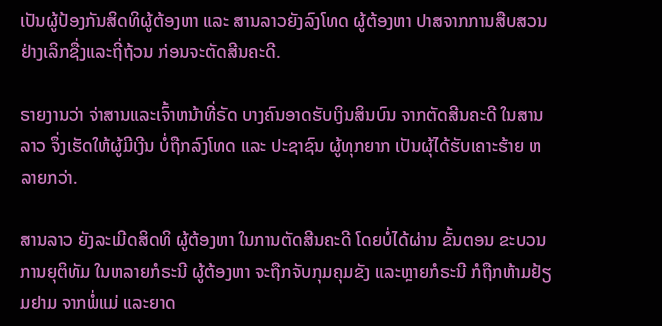ເປັນຜູ້ປ້ອງກັນສິດທິຜູ້ຕ້ອງຫາ ແລະ ສານລາວຍັງລົງໂທດ ຜູ້ຕ້ອງຫາ ປາສຈາກການສືບສວນ ຢ່າງເລິກຊື່ງແລະຖີ່ຖ້ວນ ກ່ອນຈະຕັດສີນຄະດີ.

ຣາຍງານວ່າ ຈ່າສານແລະເຈົ້າຫນ້າທີ່ຣັດ ບາງຄົນອາດຮັບເງິນສິນບົນ ຈາກຕັດສີນຄະດີ ໃນສານລາວ ຈຶ່ງເຮັດໃຫ້ຜູ້ມີເງີນ ບໍ່ຖືກລົງໂທດ ແລະ ປະຊາຊົນ ຜູ້ທຸກຍາກ ເປັນຜຸ້ໄດ້ຮັບເຄາະຮ້າຍ ຫລາຍກວ່າ.

ສານລາວ ຍັງລະເມີດສິດທິ ຜູ້ຕ້ອງຫາ ໃນການຕັດສີນຄະດີ ໂດຍບໍ່ໄດ້ຜ່ານ ຂັ້ນຕອນ ຂະບວນການຍຸຕິທັມ ໃນຫລາຍກໍຣະນີ ຜູ້ຕ້ອງຫາ ຈະຖືກຈັບກຸມຄຸມຂັງ ແລະຫຼາຍກໍຣະນີ ກໍຖືກຫ້າມຢ້ຽມຢາມ ຈາກພໍ່ແມ່ ແລະຍາດ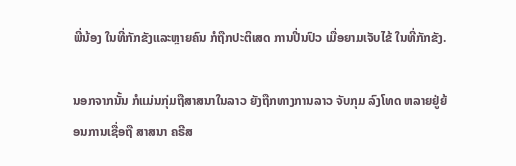ພີ່ນ້ອງ ໃນທີ່ກັກຂັງແລະຫຼາຍຄົນ ກໍຖືກປະຕິເສດ ການປີ່ນປົວ ເມື່ອຍາມເຈັບໄຂ້ ໃນທີ່ກັກຂັງ.

ນອກຈາກນັ້ນ ກໍແມ່ນກຸ່ມຖືສາສນາໃນລາວ ຍັງຖືກທາງການລາວ ຈັບກຸມ ລົງໂທດ ຫລາຍຢູ່ຍ້ອນການເຊື່ອຖື ສາສນາ ຄຣີສ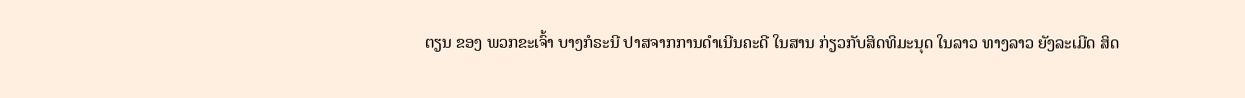ຕຽນ ຂອງ ພວກຂະເຈົ້າ ບາງກໍຣະນີ ປາສຈາກການດຳເນີນຄະດີ ໃນສານ ກ່ຽວກັບສິດທິມະນຸດ ໃນລາວ ທາງລາວ ຍັງລະເມີດ ສິດ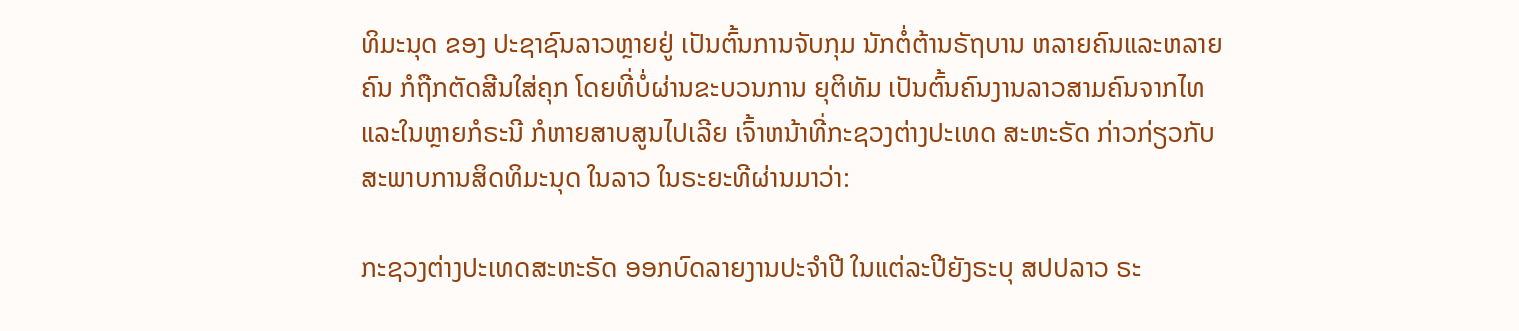ທິມະນຸດ ຂອງ ປະຊາຊົນລາວຫຼາຍຢູ່ ເປັນຕົ້ນການຈັບກຸມ ນັກຕໍ່ຕ້ານຣັຖບານ ຫລາຍຄົນແລະຫລາຍຄົນ ກໍຖືກຕັດສີນໃສ່ຄຸກ ໂດຍທີ່ບໍ່ຜ່ານຂະບວນການ ຍຸຕິທັມ ເປັນຕົ້ນຄົນງານລາວສາມຄົນຈາກໄທ ແລະໃນຫຼາຍກໍຣະນີ ກໍຫາຍສາບສູນໄປເລີຍ ເຈົ້າຫນ້າທີ່ກະຊວງຕ່າງປະເທດ ສະຫະຣັດ ກ່າວກ່ຽວກັບ ສະພາບການສິດທິມະນຸດ ໃນລາວ ໃນຣະຍະທີຜ່ານມາວ່າ:

ກະຊວງຕ່າງປະເທດສະຫະຣັດ ອອກບົດລາຍງານປະຈຳປີ ໃນແຕ່ລະປີຍັງຣະບຸ ສປປລາວ ຣະ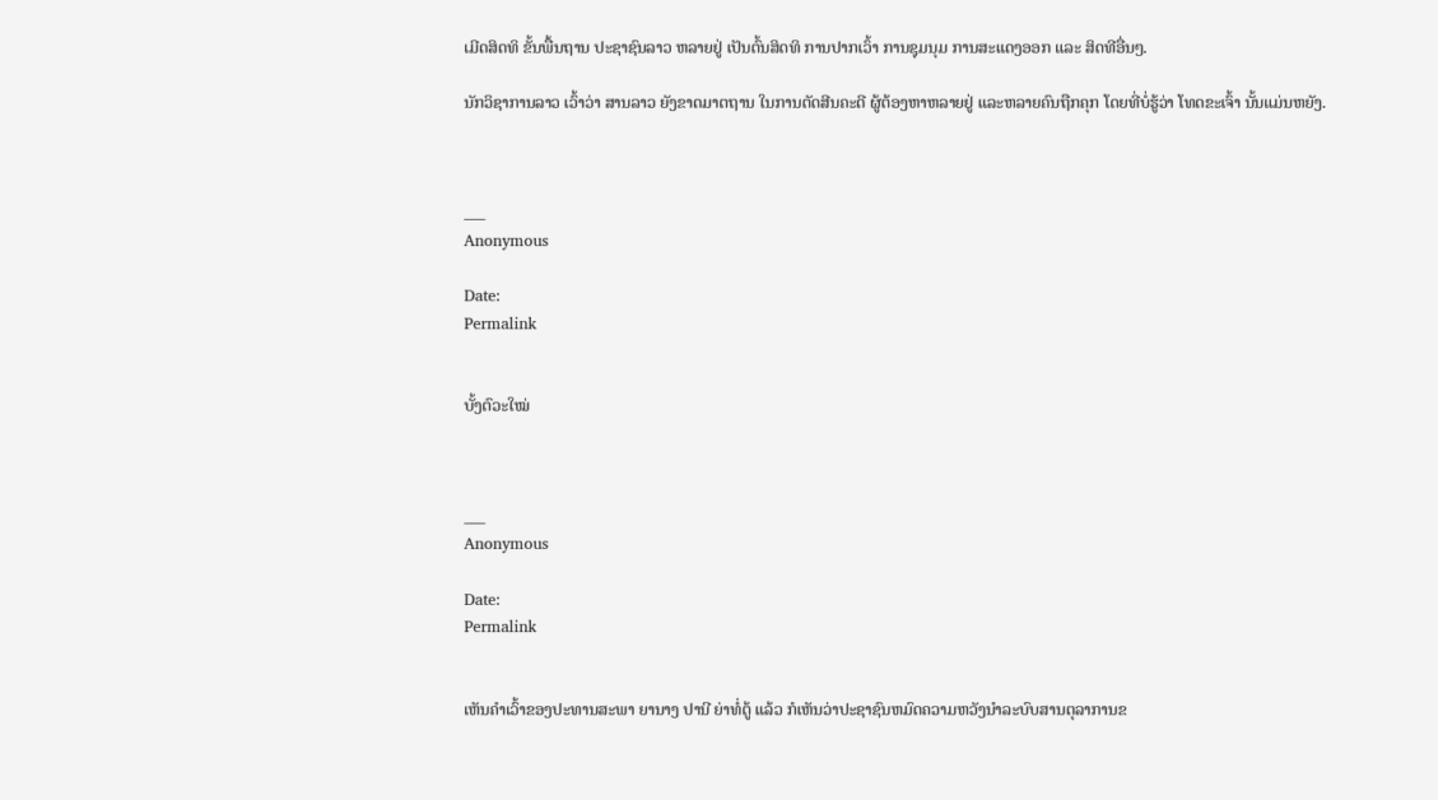ເມີດສິດທິ ຂັ້ນພື້ນຖານ ປະຊາຊົນລາວ ຫລາຍຢູ່ ເປັນຕົ້ນສິດທິ ການປາກເວົ້າ ການຊຸມນຸມ ການສະແດງອອກ ແລະ ສິດທີອື່ນໆ.

ນັກວິຊາການລາວ ເວົ້າວ່າ ສານລາວ ຍັງຂາດມາຕຖານ ໃນການຕັດສີນຄະດີ ຜູ້ຕ້ອງຫາຫລາຍຢູ່ ແລະຫລາຍຄົນຖືກຄຸກ ໂດຍທີ່ບໍ່ຮູ້ວ່າ ໂທດຂະເຈົ້າ ນັ້ນແມ່ນຫຍັງ.



___
Anonymous

Date:
Permalink


ບັ້ງຕົວະໃໝ່



___
Anonymous

Date:
Permalink


ເຫັນຄຳເວົ້າຂອງປະທານສະພາ ຍານາງ ປານີ ຍ່າທໍ່ຕູ້ ແລ້ວ ກໍເຫັນວ່າປະຊາຊົນຫມົດຄວາມຫວັງນຳລະບົບສານຕຸລາການຂ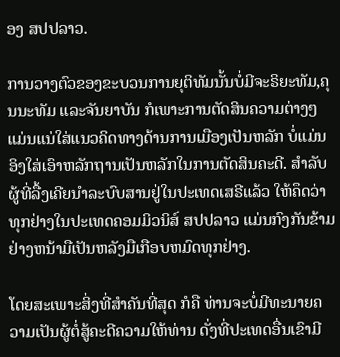ອງ ສປປລາວ.

ການວາງຕົວຂອງຂະບວນການຍຸຕິທັມນັ້ນບໍ່ມີຈະຣິຍະທັມ,ຄຸນນະທັມ ແລະຈັນຍາບັນ ກໍເພາະການຕັດສິນຄວາມຕ່າງໆ ແມ່ນແນ່ໃສ່ແນວຄິດທາງດ້ານການເມືອງເປັນຫລັກ ບໍ່ແມ່ນອິງໃສ່ເອົາຫລັກຖານເປັນຫລັກໃນການຕັດສິນຄະດີ. ສຳລັບຜູ້ທີ່ລື້ງເຄີຍນຳລະບົບສານຢູ່ໃນປະເທດເສຣີແລ້ວ ໃຫ້ຄຶດວ່າທຸກຢ່າງໃນປະເທດຄອມມິວນິສ໌ ສປປລາວ ແມ່ນກົງກັນຂ້າມຢ່າງຫນ້າມືເປັນຫລັງມືເກືອບຫມົດທຸກຢ່າງ.

ໂດຍສະເພາະສິ່ງທີ່ສຳຄັນທີ່ສຸດ ກໍຄື ທ່ານຈະບໍ່ມີທະນາຍຄວາມເປັນຜູ້ຕໍ່ສູ້ຄະດີຄວາມໃຫ້ທ່ານ ດັ່ງທີ່ປະເທດອື່ນເຂົາມີ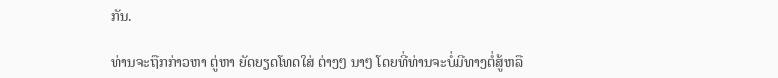ກັນ.

ທ່ານຈະຖືກກ່າວຫາ ຕູ່ຫາ ຍັດຍຽດໂທດໃສ່ ຕ່າງໆ ນາໆ ໂດຍທີ່ທ່ານຈະບໍ່ມີທາງຕໍ່ສູ້ຫລື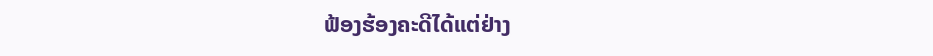ຟ້ອງຮ້ອງຄະດີໄດ້ແຕ່ຢ່າງ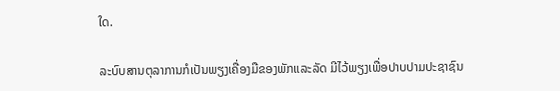ໃດ.

ລະບົບສານຕຸລາການກໍເປັນພຽງເຄື່ອງມືຂອງພັກແລະລັດ ມີໄວ້ພຽງເພື່ອປາບປາມປະຊາຊົນ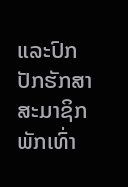ແລະປົກປັກຮັກສາສະມາຊິກພັກເທົ່າ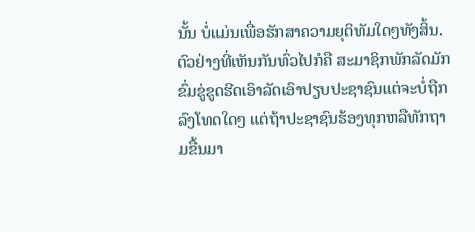ນັ້ນ ບໍ່ແມ່ນເພື່ອຮັກສາຄວາມຍຸຕິທັມໃດໆທັງສິ້ນ. ຕົວຢ່າງທີ່ເຫັນກັນທົ່ວໄປກໍຄື ສະມາຊິກພັກລັດມັກຂົ່ມຂູ່ຂູດຮີດເອົາລັດເອົາປຽບປະຊາຊົນແຕ່ຈະບໍ່ຖືກລົງໂທດໃດໆ ແຕ່ຖ້າປະຊາຊົນຮ້ອງທຸກຫລືທັກຖາມຂື້ນມາ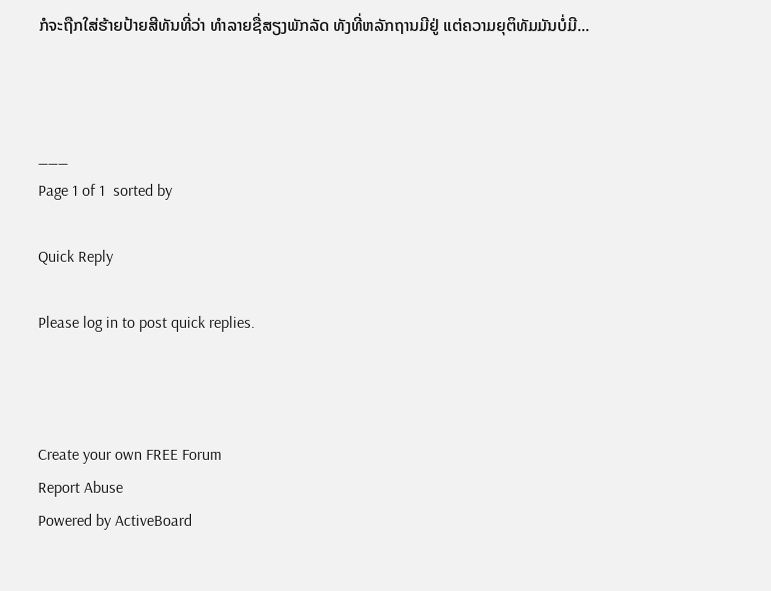ກໍຈະຖືກໃສ່ຮ້າຍປ້າຍສີທັນທີ່ວ່າ ທຳລາຍຊື່ສຽງພັກລັດ ທັງທີ່ຫລັກຖານມີຢູ່ ແຕ່ຄວາມຍຸຕິທັມມັນບໍ່ມີ...



___
Page 1 of 1  sorted by

Quick Reply

Please log in to post quick replies.



Create your own FREE Forum
Report Abuse
Powered by ActiveBoard